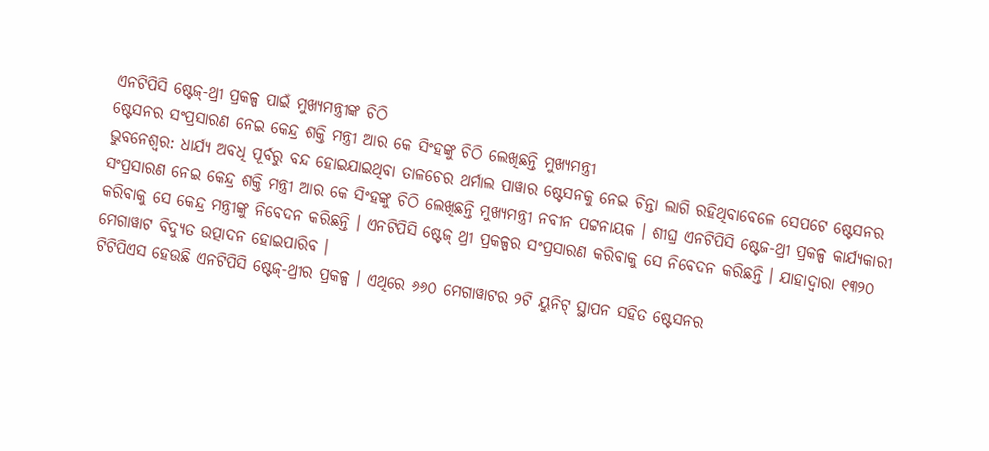ଏନଟିପିସି ଷ୍ଟେଜ୍-ଥ୍ରୀ ପ୍ରକଳ୍ପ ପାଇଁ ମୁଖ୍ୟମନ୍ତ୍ରୀଙ୍କ ଚିଠି
ଷ୍ଟେସନର ସଂପ୍ରସାରଣ ନେଇ କେନ୍ଦ୍ର ଶକ୍ତି ମନ୍ତ୍ରୀ ଆର କେ ସିଂହଙ୍କୁ ଚିଠି ଲେଖିଛନ୍ତି ମୁଖ୍ୟମନ୍ତ୍ରୀ
ଭୁବନେଶ୍ୱର: ଧାର୍ଯ୍ୟ ଅବଧି ପୂର୍ବରୁ ବନ୍ଦ ହୋଇଯାଇଥିବା ତାଳଚେର ଥର୍ମାଲ ପାୱାର ଷ୍ଟେସନକୁ ନେଇ ଚିନ୍ତା ଲାଗି ରହିଥିବାବେଳେ ସେପଟେ ଷ୍ଟେସନର ସଂପ୍ରସାରଣ ନେଇ କେନ୍ଦ୍ର ଶକ୍ତି ମନ୍ତ୍ରୀ ଆର କେ ସିଂହଙ୍କୁ ଚିଠି ଲେଖିଛନ୍ତି ମୁଖ୍ୟମନ୍ତ୍ରୀ ନବୀନ ପଟ୍ଟନାୟକ । ଶୀଘ୍ର ଏନଟିପିସି ଷ୍ଟେଜ-ଥ୍ରୀ ପ୍ରକଳ୍ପ କାର୍ଯ୍ୟକାରୀ କରିବାକୁ ସେ କେନ୍ଦ୍ର ମନ୍ତ୍ରୀଙ୍କୁ ନିବେଦନ କରିଛନ୍ତି । ଏନଟିପିସି ଷ୍ଟେଜ୍ ଥ୍ରୀ ପ୍ରକଳ୍ପର ସଂପ୍ରସାରଣ କରିବାକୁ ସେ ନିବେଦନ କରିଛନ୍ତି । ଯାହାଦ୍ୱାରା ୧୩୨୦ ମେଗାୱାଟ ବିଦ୍ୟୁତ ଉତ୍ପାଦନ ହୋଇପାରିବ ।
ଟିଟିପିଏସ ହେଉଛି ଏନଟିପିସି ଷ୍ଟେଜ୍-ଥ୍ରୀର ପ୍ରକଳ୍ପ । ଏଥିରେ ୬୬୦ ମେଗାୱାଟର ୨ଟି ୟୁନିଟ୍ ସ୍ଥାପନ ସହିତ ଷ୍ଟେସନର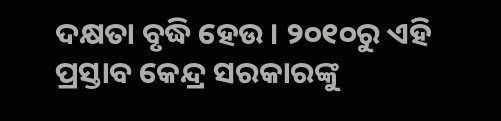ଦକ୍ଷତା ବୃଦ୍ଧି ହେଉ । ୨୦୧୦ରୁ ଏହି ପ୍ରସ୍ତାବ କେନ୍ଦ୍ର ସରକାରଙ୍କୁ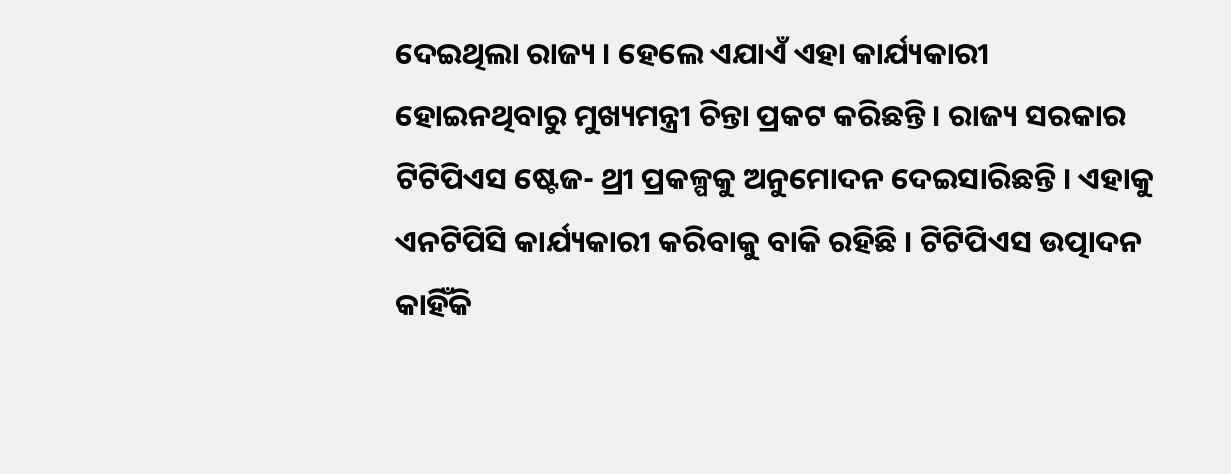ଦେଇଥିଲା ରାଜ୍ୟ । ହେଲେ ଏଯାଏଁ ଏହା କାର୍ଯ୍ୟକାରୀ ହୋଇନଥିବାରୁ ମୁଖ୍ୟମନ୍ତ୍ରୀ ଚିନ୍ତା ପ୍ରକଟ କରିଛନ୍ତି । ରାଜ୍ୟ ସରକାର ଟିଟିପିଏସ ଷ୍ଟେଜ- ଥ୍ରୀ ପ୍ରକଳ୍ପକୁ ଅନୁମୋଦନ ଦେଇସାରିଛନ୍ତି । ଏହାକୁ ଏନଟିପିସି କାର୍ଯ୍ୟକାରୀ କରିବାକୁ ବାକି ରହିଛି । ଟିଟିପିଏସ ଉତ୍ପାଦନ କାହିଁକି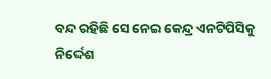ବନ୍ଦ ରହିଛି ସେ ନେଇ କେନ୍ଦ୍ର ଏନଟିପିସିକୁ ନିର୍ଦ୍ଦେଶ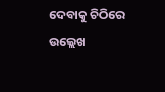ଦେବାକୁ ଚିଠିରେ ଉଲ୍ଲେଖ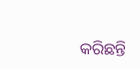କରିଛନ୍ତି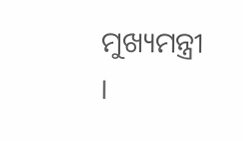ମୁଖ୍ୟମନ୍ତ୍ରୀ ।